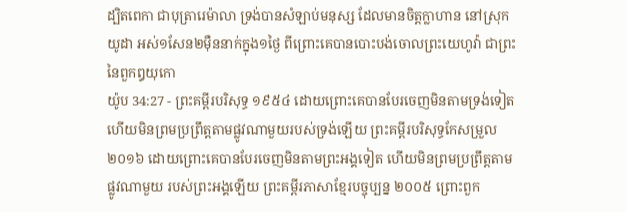ដ្បិតពេកា ជាបុត្រារេម៉ាលា ទ្រង់បានសំឡាប់មនុស្ស ដែលមានចិត្តក្លាហាន នៅស្រុកយូដា អស់១សែន២ម៉ឺននាក់ក្នុង១ថ្ងៃ ពីព្រោះគេបានបោះបង់ចោលព្រះយេហូវ៉ា ជាព្រះនៃពួកឰយុកោ
យ៉ូប 34:27 - ព្រះគម្ពីរបរិសុទ្ធ ១៩៥៤ ដោយព្រោះគេបានបែរចេញមិនតាមទ្រង់ទៀត ហើយមិនព្រមប្រព្រឹត្តតាមផ្លូវណាមួយរបស់ទ្រង់ឡើយ ព្រះគម្ពីរបរិសុទ្ធកែសម្រួល ២០១៦ ដោយព្រោះគេបានបែរចេញមិនតាមព្រះអង្គទៀត ហើយមិនព្រមប្រព្រឹត្តតាមផ្លូវណាមួយ របស់ព្រះអង្គឡើយ ព្រះគម្ពីរភាសាខ្មែរបច្ចុប្បន្ន ២០០៥ ព្រោះពួក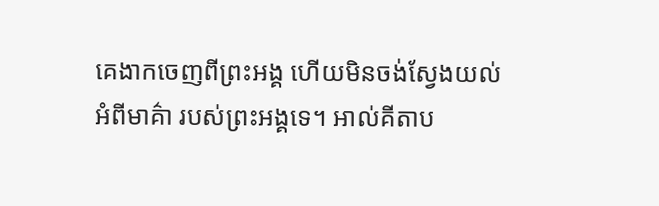គេងាកចេញពីព្រះអង្គ ហើយមិនចង់ស្វែងយល់អំពីមាគ៌ា របស់ព្រះអង្គទេ។ អាល់គីតាប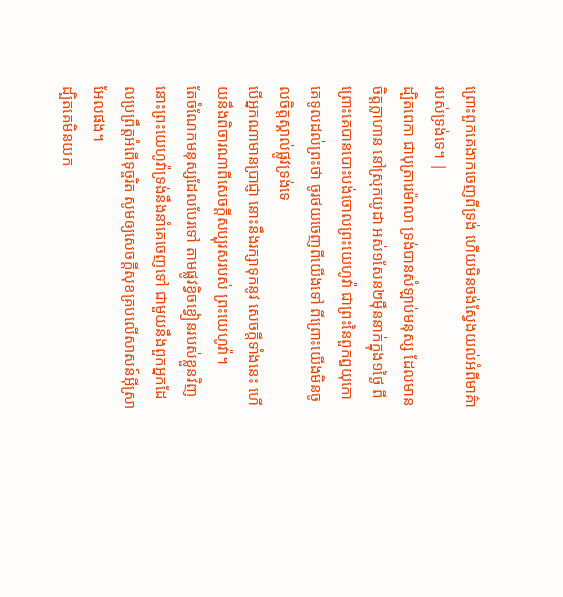ព្រោះពួកគេងាកចេញពីទ្រង់ ហើយមិនចង់ស្វែងយល់អំពីមាគ៌ា របស់ទ្រង់ទេ។ |
ដ្បិតពេកា ជាបុត្រារេម៉ាលា ទ្រង់បានសំឡាប់មនុស្ស ដែលមានចិត្តក្លាហាន នៅស្រុកយូដា អស់១សែន២ម៉ឺននាក់ក្នុង១ថ្ងៃ ពីព្រោះគេបានបោះបង់ចោលព្រះយេហូវ៉ា ជាព្រះនៃពួកឰយុកោ
គេទូលដល់ព្រះថា ចូរថយចេញពីយើងទៅ ពីព្រោះយើងមិនចូលចិត្តស្គាល់ផ្លូវទ្រង់ទេ
បើអ្នកណាមានប្រាជ្ញា នោះនឹងរក្សាទុកនូវ សេចក្ដីទាំងនេះ ហើយនឹងពិចារណាពីសេចក្ដីសប្បុរសរបស់ ព្រះយេហូវ៉ា។
តែចំណែកមនុស្សដែលបែរទៅ តាមផ្លូវខ្វិចខ្វៀនរបស់ខ្លួនវិញ នោះព្រះយេហូវ៉ាទ្រង់នឹងនាំគេចេញទៅ ជាមួយនឹងពួកអ្នកដែលប្រព្រឹត្តអំពើទុច្ចរិត សូមឲ្យសេចក្ដីសុខគ្របលើសាសន៍អ៊ីស្រាអែលផង។
ដ្បិតគេមិនយក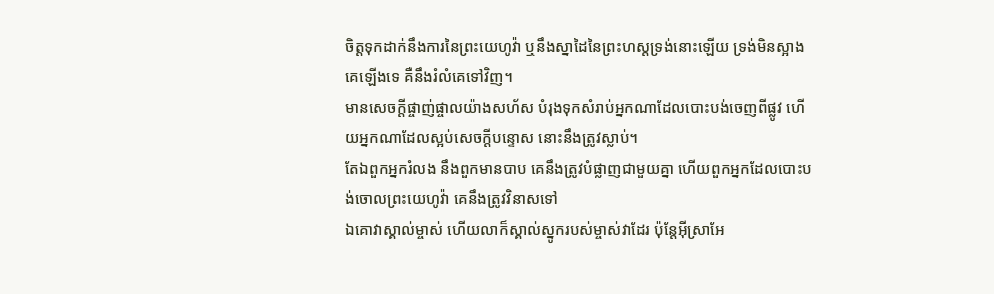ចិត្តទុកដាក់នឹងការនៃព្រះយេហូវ៉ា ឬនឹងស្នាដៃនៃព្រះហស្តទ្រង់នោះឡើយ ទ្រង់មិនស្អាងគេឡើងទេ គឺនឹងរំលំគេទៅវិញ។
មានសេចក្ដីផ្ចាញ់ផ្ចាលយ៉ាងសហ័ស បំរុងទុកសំរាប់អ្នកណាដែលបោះបង់ចេញពីផ្លូវ ហើយអ្នកណាដែលស្អប់សេចក្ដីបន្ទោស នោះនឹងត្រូវស្លាប់។
តែឯពួកអ្នករំលង នឹងពួកមានបាប គេនឹងត្រូវបំផ្លាញជាមួយគ្នា ហើយពួកអ្នកដែលបោះបង់ចោលព្រះយេហូវ៉ា គេនឹងត្រូវវិនាសទៅ
ឯគោវាស្គាល់ម្ចាស់ ហើយលាក៏ស្គាល់ស្នូករបស់ម្ចាស់វាដែរ ប៉ុន្តែអ៊ីស្រាអែ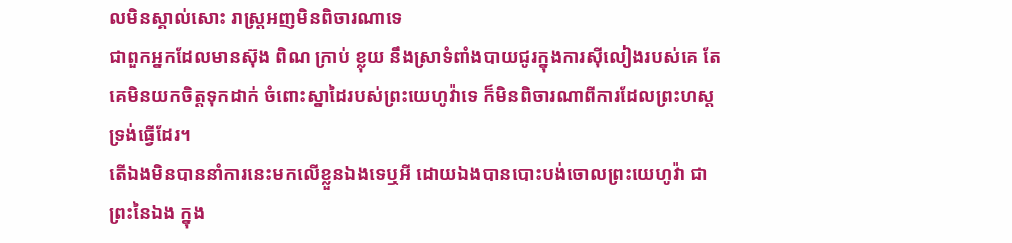លមិនស្គាល់សោះ រាស្ត្រអញមិនពិចារណាទេ
ជាពួកអ្នកដែលមានស៊ុង ពិណ ក្រាប់ ខ្លុយ នឹងស្រាទំពាំងបាយជូរក្នុងការស៊ីលៀងរបស់គេ តែគេមិនយកចិត្តទុកដាក់ ចំពោះស្នាដៃរបស់ព្រះយេហូវ៉ាទេ ក៏មិនពិចារណាពីការដែលព្រះហស្តទ្រង់ធ្វើដែរ។
តើឯងមិនបាននាំការនេះមកលើខ្លួនឯងទេឬអី ដោយឯងបានបោះបង់ចោលព្រះយេហូវ៉ា ជាព្រះនៃឯង ក្នុង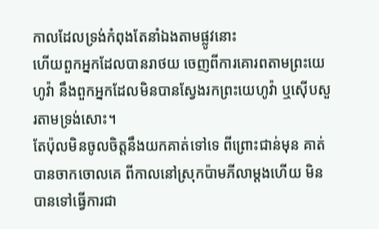កាលដែលទ្រង់កំពុងតែនាំឯងតាមផ្លូវនោះ
ហើយពួកអ្នកដែលបានរាថយ ចេញពីការគោរពតាមព្រះយេហូវ៉ា នឹងពួកអ្នកដែលមិនបានស្វែងរកព្រះយេហូវ៉ា ឬស៊ើបសួរតាមទ្រង់សោះ។
តែប៉ុលមិនចូលចិត្តនឹងយកគាត់ទៅទេ ពីព្រោះជាន់មុន គាត់បានចាកចោលគេ ពីកាលនៅស្រុកប៉ាមភីលាម្តងហើយ មិនបានទៅធ្វើការជា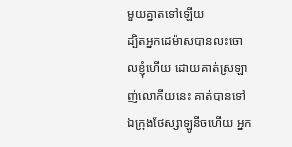មួយគ្នាតទៅឡើយ
ដ្បិតអ្នកដេម៉ាសបានលះចោលខ្ញុំហើយ ដោយគាត់ស្រឡាញ់លោកីយនេះ គាត់បានទៅឯក្រុងថែស្សាឡូនីចហើយ អ្នក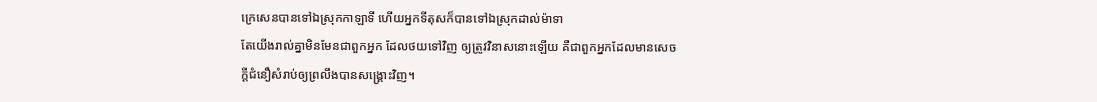ក្រេសេនបានទៅឯស្រុកកាឡាទី ហើយអ្នកទីតុសក៏បានទៅឯស្រុកដាល់ម៉ាទា
តែយើងរាល់គ្នាមិនមែនជាពួកអ្នក ដែលថយទៅវិញ ឲ្យត្រូវវិនាសនោះឡើយ គឺជាពួកអ្នកដែលមានសេចក្ដីជំនឿសំរាប់ឲ្យព្រលឹងបានសង្គ្រោះវិញ។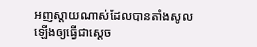អញស្តាយណាស់ដែលបានតាំងសូលឡើងឲ្យធ្វើជាស្តេច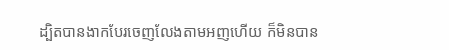ដ្បិតបានងាកបែរចេញលែងតាមអញហើយ ក៏មិនបាន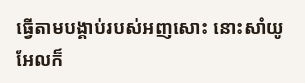ធ្វើតាមបង្គាប់របស់អញសោះ នោះសាំយូអែលក៏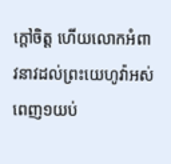ក្តៅចិត្ត ហើយលោកអំពាវនាវដល់ព្រះយេហូវ៉ាអស់ពេញ១យប់